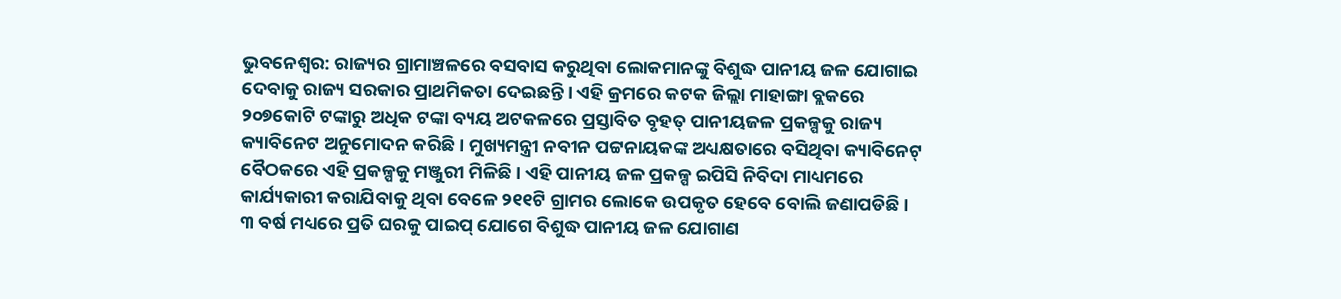ଭୁବନେଶ୍ବର: ରାଜ୍ୟର ଗ୍ରାମାଞ୍ଚଳରେ ବସବାସ କରୁଥିବା ଲୋକମାନଙ୍କୁ ବିଶୁଦ୍ଧ ପାନୀୟ ଜଳ ଯୋଗାଇ ଦେବାକୁ ରାଜ୍ୟ ସରକାର ପ୍ରାଥମିକତା ଦେଇଛନ୍ତି । ଏହି କ୍ରମରେ କଟକ ଜିଲ୍ଲା ମାହାଙ୍ଗା ବ୍ଲକରେ ୨୦୭କୋଟି ଟଙ୍କାରୁ ଅଧିକ ଟଙ୍କା ବ୍ୟୟ ଅଟକଳରେ ପ୍ରସ୍ତାବିତ ବୃହତ୍ ପାନୀୟଜଳ ପ୍ରକଳ୍ପକୁ ରାଜ୍ୟ କ୍ୟାବିନେଟ ଅନୁମୋଦନ କରିଛି । ମୁଖ୍ୟମନ୍ତ୍ରୀ ନବୀନ ପଟ୍ଟନାୟକଙ୍କ ଅଧ୍ୟକ୍ଷତାରେ ବସିଥିବା କ୍ୟାବିନେଟ୍ ବୈଠକରେ ଏହି ପ୍ରକଳ୍ପକୁ ମଞ୍ଜୁରୀ ମିଳିଛି । ଏହି ପାନୀୟ ଜଳ ପ୍ରକଳ୍ପ ଇପିସି ନିବିଦା ମାଧ୍ୟମରେ କାର୍ଯ୍ୟକାରୀ କରାଯିବାକୁ ଥିବା ବେଳେ ୨୧୧ଟି ଗ୍ରାମର ଲୋକେ ଉପକୃତ ହେବେ ବୋଲି ଜଣାପଡିଛି । ୩ ବର୍ଷ ମଧ୍ୟରେ ପ୍ରତି ଘରକୁ ପାଇପ୍ ଯୋଗେ ବିଶୁଦ୍ଧ ପାନୀୟ ଜଳ ଯୋଗାଣ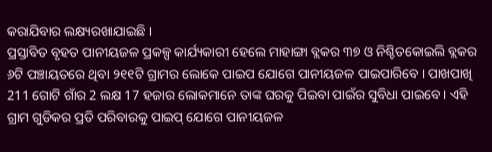କରାଯିବାର ଲକ୍ଷ୍ୟରଖାଯାଇଛି ।
ପ୍ରସ୍ତାବିତ ବୃହତ ପାନୀୟଜଳ ପ୍ରକଳ୍ପ କାର୍ଯ୍ୟକାରୀ ହେଲେ ମାହାଙ୍ଗା ବ୍ଲକର ୩୭ ଓ ନିଶ୍ଚିତକୋଇଲି ବ୍ଲକର ୬ଟି ପଞ୍ଚାୟତରେ ଥିବା ୨୧୧ଟି ଗ୍ରାମର ଲୋକେ ପାଇପ ଯୋଗେ ପାନୀୟଜଳ ପାଇପାରିବେ । ପାଖପାଖି 211 ଗୋଟି ଗାଁର 2 ଲକ୍ଷ 17 ହଜାର ଲୋକମାନେ ତାଙ୍କ ଘରକୁ ପିଇବା ପାଇଁର ସୁବିଧା ପାଇବେ। ଏହି ଗ୍ରାମ ଗୁଡିକର ପ୍ରତି ପରିବାରକୁ ପାଇପ୍ ଯୋଗେ ପାନୀୟଜଳ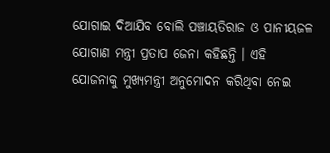ଯୋଗାଇ ଦିଆଯିବ ବୋଲି ପଞ୍ଚାୟତିରାଜ ଓ ପାନୀୟଜଳ ଯୋଗାଣ ମନ୍ତ୍ରୀ ପ୍ରତାପ ଜେନା କହିଛନ୍ତି । ଏହି ଯୋଜନାକୁ ମୁଖ୍ୟମନ୍ତ୍ରୀ ଅନୁମୋଦନ କରିଥିବା ନେଇ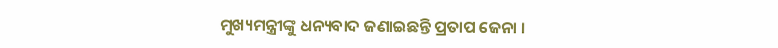ମୁଖ୍ୟମନ୍ତ୍ରୀଙ୍କୁ ଧନ୍ୟବାଦ ଜଣାଇଛନ୍ତି ପ୍ରତାପ ଜେନା ।